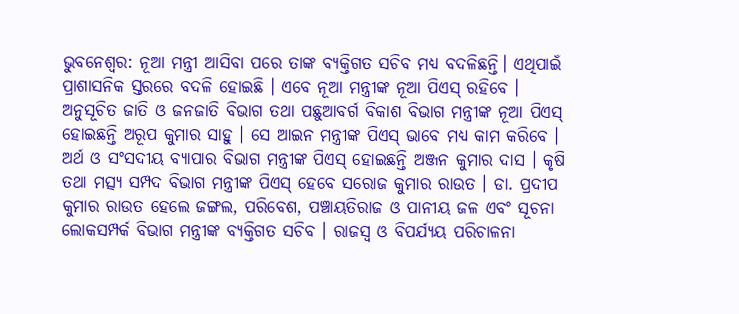ଭୁବନେଶ୍ୱର: ନୂଆ ମନ୍ତ୍ରୀ ଆସିବା ପରେ ତାଙ୍କ ବ୍ୟକ୍ତିଗତ ସଚିବ ମଧ୍ୟ ବଦଳିଛନ୍ତି। ଏଥିପାଇଁ ପ୍ରାଶାସନିକ ସ୍ତରରେ ବଦଳି ହୋଇଛି । ଏବେ ନୂଆ ମନ୍ତ୍ରୀଙ୍କ ନୂଆ ପିଏସ୍ ରହିବେ । ଅନୁସୂଚିତ ଜାତି ଓ ଜନଜାତି ବିଭାଗ ତଥା ପଛୁଆବର୍ଗ ବିକାଶ ବିଭାଗ ମନ୍ତ୍ରୀଙ୍କ ନୂଆ ପିଏସ୍ ହୋଇଛନ୍ତି ଅରୂପ କୁମାର ସାହୁ । ସେ ଆଇନ ମନ୍ତ୍ରୀଙ୍କ ପିଏସ୍ ଭାବେ ମଧ୍ୟ କାମ କରିବେ ।
ଅର୍ଥ ଓ ସଂସଦୀୟ ବ୍ୟାପାର ବିଭାଗ ମନ୍ତ୍ରୀଙ୍କ ପିଏସ୍ ହୋଇଛନ୍ତି ଅଞ୍ଜନ କୁମାର ଦାସ । କୃଷି ତଥା ମତ୍ସ୍ୟ ସମ୍ପଦ ବିଭାଗ ମନ୍ତ୍ରୀଙ୍କ ପିଏସ୍ ହେବେ ସରୋଜ କୁମାର ରାଉତ । ଡା. ପ୍ରଦୀପ କୁମାର ରାଉତ ହେଲେ ଜଙ୍ଗଲ, ପରିବେଶ, ପଞ୍ଚାୟତିରାଜ ଓ ପାନୀୟ ଜଳ ଏବଂ ସୂଚନା ଲୋକସମ୍ପର୍କ ବିଭାଗ ମନ୍ତ୍ରୀଙ୍କ ବ୍ୟକ୍ତିଗତ ସଚିବ । ରାଜସ୍ୱ ଓ ବିପର୍ଯ୍ୟୟ ପରିଚାଳନା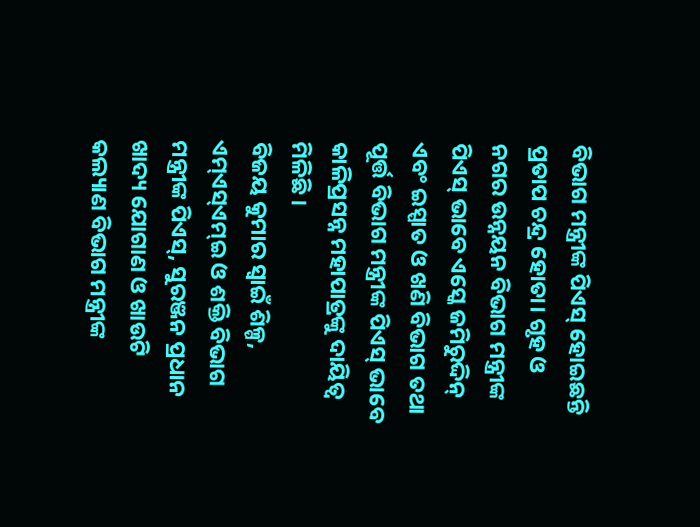ବିଭାଗ ମନ୍ତ୍ରୀଙ୍କ ପିଏସ୍ ହୋଇଛନ୍ତି ପ୍ରତାପ ଚନ୍ଦ୍ର ହୋତା। ଗୃହ ଓ ନଗର ଉନ୍ନୟନ ବିଭାଗ ମନ୍ତ୍ରୀଙ୍କ ପିଏସ୍ ଭାବେ ଏସ୍କେ ଜମିରୁଦ୍ଦିନ୍ ଏବଂ ଇସ୍ପାତ ଓ ଖଣି ବିଭାଗ ତଥା ପୂର୍ତ୍ତ ବିଭାଗ ମନ୍ତ୍ରୀଙ୍କ ପିଏସ୍ ଭାବେ କାଳିପ୍ରସନ୍ନ ମହାପାତ୍ରଙ୍କୁ ଦାୟିତ୍ୱ ମିଳିଛି ।
ବିଜୟ କୁମାର ସ୍ୱାଇଁ ଶିଳ୍ପ, ଏମ୍ଏସ୍ଏମ୍ଇ ଓ ଶକ୍ତି ବିଭାଗ ମନ୍ତ୍ରୀଙ୍କ ପିଏସ୍, ସୁରଞ୍ଜନ ପ୍ରଧାନ ଖାଦ୍ୟ ଯୋଗାଣ ଓ ଖାଉଟି କଲ୍ୟାଣ ବିଭାଗ ମନ୍ତ୍ରୀଙ୍କ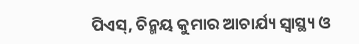ପିଏସ୍, ଚିନ୍ମୟ କୁମାର ଆଚାର୍ଯ୍ୟ ସ୍ୱାସ୍ଥ୍ୟ ଓ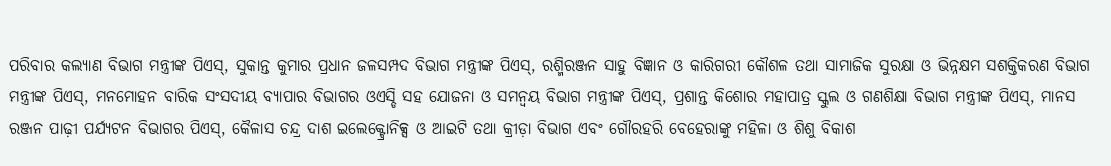ପରିବାର କଲ୍ୟାଣ ବିଭାଗ ମନ୍ତ୍ରୀଙ୍କ ପିଏସ୍, ସୁକାନ୍ତ କୁମାର ପ୍ରଧାନ ଜଳସମ୍ପଦ ବିଭାଗ ମନ୍ତ୍ରୀଙ୍କ ପିଏସ୍, ରଶ୍ମିରଞ୍ଜନ ସାହୁ ବିଜ୍ଞାନ ଓ କାରିଗରୀ କୌଶଳ ତଥା ସାମାଜିକ ସୁରକ୍ଷା ଓ ଭିନ୍ନକ୍ଷମ ସଶକ୍ତିକରଣ ବିଭାଗ ମନ୍ତ୍ରୀଙ୍କ ପିଏସ୍, ମନମୋହନ ବାରିକ ସଂସଦୀୟ ବ୍ୟାପାର ବିଭାଗର ଓଏସ୍ଡି ସହ ଯୋଜନା ଓ ସମନ୍ୱୟ ବିଭାଗ ମନ୍ତ୍ରୀଙ୍କ ପିଏସ୍, ପ୍ରଶାନ୍ତ କିଶୋର ମହାପାତ୍ର ସ୍କୁଲ ଓ ଗଣଶିକ୍ଷା ବିଭାଗ ମନ୍ତ୍ରୀଙ୍କ ପିଏସ୍, ମାନସ ରଞ୍ଜନ ପାଢ଼ୀ ପର୍ଯ୍ୟଟନ ବିଭାଗର ପିଏସ୍, କୈଳାସ ଚନ୍ଦ୍ର ଦାଶ ଇଲେକ୍ଟ୍ରୋନିକ୍ସ ଓ ଆଇଟି ତଥା କ୍ରୀଡ଼ା ବିଭାଗ ଏବଂ ଗୌରହରି ବେହେରାଙ୍କୁ ମହିଳା ଓ ଶିଶୁ ବିକାଶ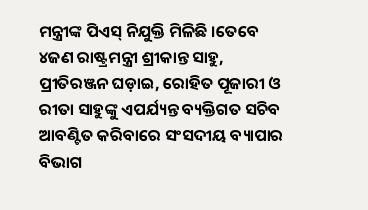ମନ୍ତ୍ରୀଙ୍କ ପିଏସ୍ ନିଯୁକ୍ତି ମିଳିଛି ।ତେବେ ୪ଜଣ ରାଷ୍ଟ୍ରମନ୍ତ୍ରୀ ଶ୍ରୀକାନ୍ତ ସାହୁ, ପ୍ରୀତିରଞ୍ଜନ ଘଡ଼ାଇ, ରୋହିତ ପୂଜାରୀ ଓ ରୀତା ସାହୁଙ୍କୁ ଏପର୍ଯ୍ୟନ୍ତ ବ୍ୟକ୍ତିଗତ ସଚିବ ଆବଣ୍ଟିତ କରିବାରେ ସଂସଦୀୟ ବ୍ୟାପାର ବିଭାଗ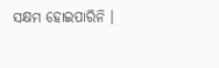ସକ୍ଷମ ହୋଇପାରିନି ।